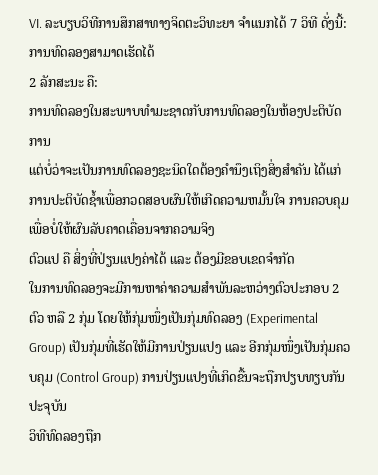VI. ລະບຽບວິທີການສຶກສາທາງຈິດຕະວິທະຍາ ຈຳແນກໄດ້ 7 ວິທີ ດັ່ງນີ້:
ການທົດລອງສາມາດເຮັດໄດ້
2 ລັກສະນະ ຄື:
ການທົດລອງໃນສະພາບທຳມະຊາດກັບການທົດລອງໃນຫ້ອງປະຕິບັດການ
ແຕ່ບໍ່ວ່າຈະເປັນການທົດລອງຊະນິດໃດຕ້ອງຄຳນຶງເຖິງສິ່ງສຳຄັນ ໄດ້ແກ່
ການປະຕິບັດຊ້ຳເພື່ອກວດສອບຜົນໃຫ້ເກີດຄວາມຫມັ້ນໃຈ ການຄວບຄຸມເພື່ອບໍ່ໃຫ້ຜົນລັບຄາດເຄື່ອນຈາກຄວາມຈິງ
ຕົວແປ ຄື ສິ່ງທີ່ປ່ຽນແປງຄ່າໄດ້ ແລະ ຕ້ອງມີຂອບເຂດຈຳກັດ
ໃນການທົດລອງຈະມີການຫາຄ່າຄວາມສຳພັນລະຫວ່າງຕົວປະກອບ 2 ຕົວ ຫລື 2 ກຸ່ມ ໂດຍໃຫ້ກຸ່ມໜຶ່ງເປັນກຸ່ມທົດລອງ (Experimental Group) ເປັນກຸ່ມທີ່ເຮັດໃຫ້ມີການປ່ຽນແປງ ແລະ ອີກກຸ່ມໜຶ່ງເປັນກຸ່ມຄວບຄຸມ (Control Group) ການປ່ຽນແປງທີ່ເກິດຂື້ນຈະຖືກປຽບທຽບກັນ ປະຈຸບັນ
ວິທີທົດລອງຖືກ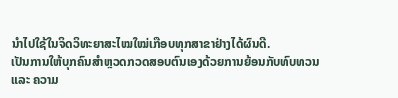ນຳໄປໃຊ້ໃນຈິດວິທະຍາສະໄໝໃໝ່ເກືອບທຸກສາຂາຢ່າງໄດ້ຜົນດີ.
ເປັນການໃຫ້ບຸກຄົນສຳຫຼວດກວດສອບຕົນເອງດ້ວຍການຍ້ອນກັບທົບທວນ
ແລະ ຄວາມ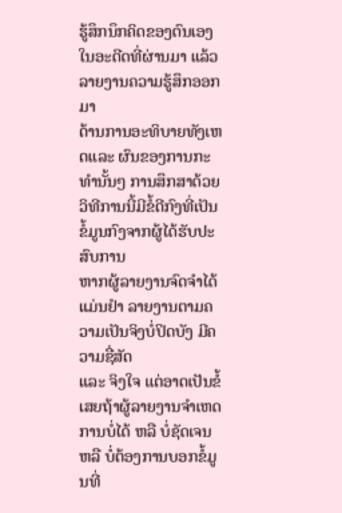ຮູ້ສຶກນຶກຄິດຂອງຕົນເອງໃນອະດີດທີ່ຜ່ານມາ ແລ້ວລາຍງານຄວາມຮູ້ສຶກອອກມາ
ດ້ານການອະທິບາຍທັງເຫດແລະ ຜົນຂອງການກະທຳນັ້ນໆ ການສຶກສາດ້ວຍວິທີການນີ້ມີຂໍ້ດີກົງທີ່ເປັນຂໍ້ມູນກົງຈາກຜູ້ໄດ້ຮັບປະສົບການ
ຫາກຜູ້ລາຍງານຈົດຈຳໄດ້ແມ່ນຢຳ ລາຍງານຕາມຄວາມເປັນຈິງບໍ່ປິດບັງ ມີຄວາມຊື່ສັດ
ແລະ ຈິງໃຈ ແຕ່ອາດເປັນຂໍ້ເສຍຖ້າຜູ້ລາຍງານຈຳເຫດການບໍ່ໄດ້ ຫລື ບໍ່ຊັດເຈນ
ຫລື ບໍ່ຕ້ອງການບອກຂໍ້ມູນທີ່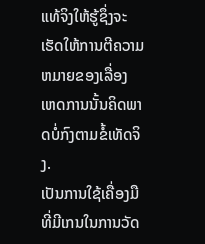ແທ້ຈິງໃຫ້ຮູ້ຊຶ່ງຈະເຮັດໃຫ້ການຕີຄວາມຫມາຍຂອງເລື່ອງ
ເຫດການນັ້ນຄິດພາດບໍ່ກົງຕາມຂໍ້ເທັດຈິງ.
ເປັນການໃຊ້ເຄື່ອງມືທີ່ມີເກນໃນການວັດ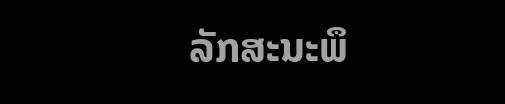ລັກສະນະພຶ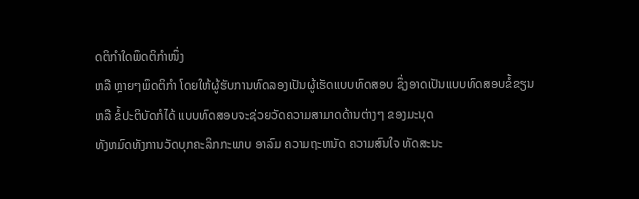ດຕິກຳໃດພຶດຕິກຳໜຶ່ງ
ຫລື ຫຼາຍໆພຶດຕິກຳ ໂດຍໃຫ້ຜູ້ຮັບການທົດລອງເປັນຜູ້ເຮັດແບບທົດສອບ ຊຶ່ງອາດເປັນແບບທົດສອບຂໍ້ຂຽນ
ຫລື ຂໍ້ປະຕິບັດກໍໄດ້ ແບບທົດສອບຈະຊ່ວຍວັດຄວາມສາມາດດ້ານຕ່າງໆ ຂອງມະນຸດ
ທັງຫມົດທັງການວັດບຸກຄະລິກກະພາບ ອາລົມ ຄວາມຖະຫນັດ ຄວາມສົນໃຈ ທັດສະນະ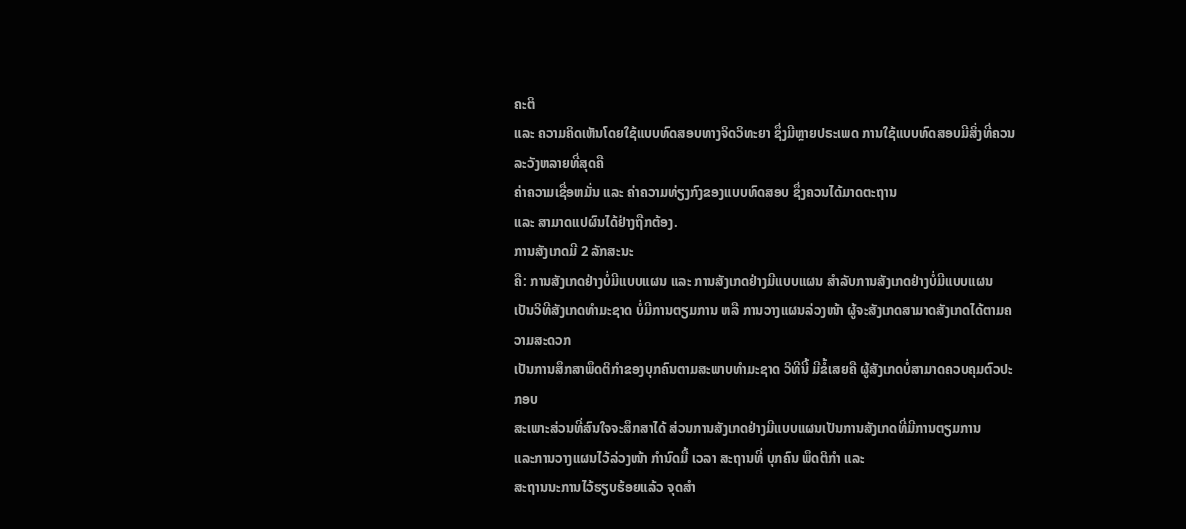ຄະຕິ
ແລະ ຄວາມຄິດເຫັນໂດຍໃຊ້ແບບທົດສອບທາງຈິດວິທະຍາ ຊຶ່ງມີຫຼາຍປຣະເພດ ການໃຊ້ແບບທົດສອບມີສິ່ງທີ່ຄວນລະວັງຫລາຍທີ່ສຸດຄື
ຄ່າຄວາມເຊື່ອຫມັ່ນ ແລະ ຄ່າຄວາມທ່ຽງກົງຂອງແບບທົດສອບ ຊຶ່ງຄວນໄດ້ມາດຕະຖານ
ແລະ ສາມາດແປຜົນໄດ້ຢ່າງຖືກຕ້ອງ.
ການສັງເກດມີ 2 ລັກສະນະ
ຄື: ການສັງເກດຢ່າງບໍ່ມີແບບແຜນ ແລະ ການສັງເກດຢ່າງມີແບບແຜນ ສຳລັບການສັງເກດຢ່າງບໍ່ມີແບບແຜນ
ເປັນວິທີສັງເກດທຳມະຊາດ ບໍ່ມີການຕຽມການ ຫລື ການວາງແຜນລ່ວງໜ້າ ຜູ້ຈະສັງເກດສາມາດສັງເກດໄດ້ຕາມຄວາມສະດວກ
ເປັນການສຶກສາພຶດຕິກຳຂອງບຸກຄົນຕາມສະພາບທຳມະຊາດ ວິທີນີ້ ມີຂໍ້ເສຍຄື ຜູ້ສັງເກດບໍ່ສາມາດຄວບຄຸມຕົວປະກອບ
ສະເພາະສ່ວນທີ່ສົນໃຈຈະສຶກສາໄດ້ ສ່ວນການສັງເກດຢ່າງມີແບບແຜນເປັນການສັງເກດທີ່ມີການຕຽມການ
ແລະການວາງແຜນໄວ້ລ່ວງໜ້າ ກຳນົດມື້ ເວລາ ສະຖານທີ່ ບຸກຄົນ ພຶດຕິກຳ ແລະ
ສະຖານນະການໄວ້ຮຽບຮ້ອຍແລ້ວ ຈຸດສຳ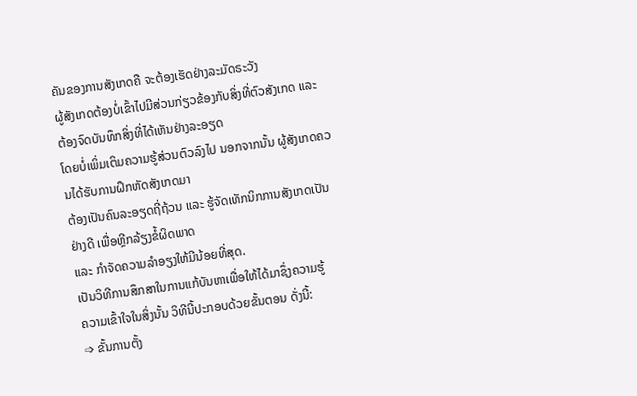ຄັນຂອງການສັງເກດຄື ຈະຕ້ອງເຮັດຢ່າງລະມັດຣະວັງ
ຜູ້ສັງເກດຕ້ອງບໍ່ເຂົ້າໄປມີສ່ວນກ່ຽວຂ້ອງກັບສິ່ງທີ່ຕົວສັງເກດ ແລະ ຕ້ອງຈົດບັນທຶກສິ່ງທີ່ໄດ້ເຫັນຢ່າງລະອຽດ
ໂດຍບໍ່ເພິ່ມເຕິມຄວາມຮູ້ສ່ວນຕົວລົງໄປ ນອກຈາກນັ້ນ ຜູ້ສັງເກດຄວນໄດ້ຮັບການຝຶກຫັດສັງເກດມາ
ຕ້ອງເປັນຄົນລະອຽດຖີ່ຖ້ວນ ແລະ ຮູ້ຈັດເທັກນິກການສັງເກດເປັນຢ່າງດີ ເພື່ອຫຼີກລ້ຽງຂໍ້ຜິດພາດ
ແລະ ກຳຈັດຄວາມລຳອຽງໃຫ້ມີນ້ອຍທີ່ສຸດ.
ເປັນວິທີການສຶກສາໃນການແກ້ບັນຫາເພື່ອໃຫ້ໄດ້ມາຊຶ່ງຄວາມຮູ້
ຄວາມເຂົ້າໃຈໃນສິ່ງນັ້ນ ວິທີນີ້ປະກອບດ້ວຍຂັ້ນຕອນ ດັ່ງນີ້:
➩ ຂັ້ນການຕັ້ງ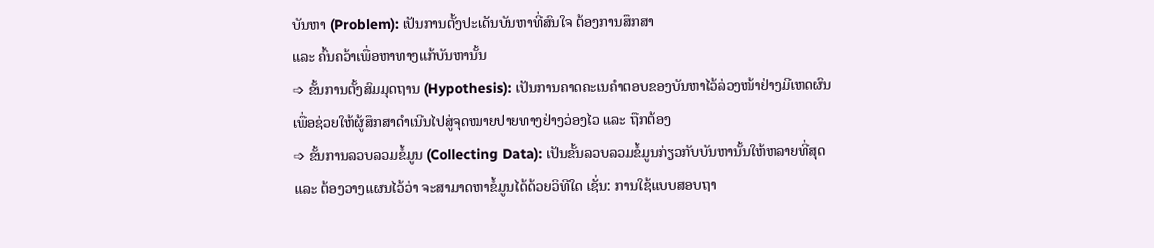ບັນຫາ (Problem): ເປັນການຕັ້ງປະເດັນບັນຫາທີ່ສົນໃຈ ຕ້ອງການສຶກສາ
ແລະ ຄົ້ນຄວ້າເພື່ອຫາທາງແກ້ບັນຫານັ້ນ
➩ ຂັ້ນການຕັ້ງສົມມຸດຖານ (Hypothesis): ເປັນການຄາດຄະເນຄຳຕອບຂອງບັນຫາໄວ້ລ່ວງໜ້າຢ່າງມີເຫດຜົນ
ເພື່ອຊ່ວຍໃຫ້ຜູ້ສຶກສາດຳເນີນໄປສູ່ຈຸດໝາຍປາຍທາງຢ່າງວ່ອງໄວ ແລະ ຖືກຕ້ອງ
➩ ຂັ້ນການລວບລວມຂໍ້ມູນ (Collecting Data): ເປັນຂັ້ນລວບລວມຂໍ້ມູນກ່ຽວກັບບັນຫານັ້ນໃຫ້ຫລາຍທີ່ສຸດ
ແລະ ຕ້ອງວາງແຜນໄວ້ວ່າ ຈະສາມາດຫາຂໍ້ມູນໄດ້ດ້ວຍວິທີໃດ ເຊັ່ນ: ການໃຊ້ແບບສອບຖາ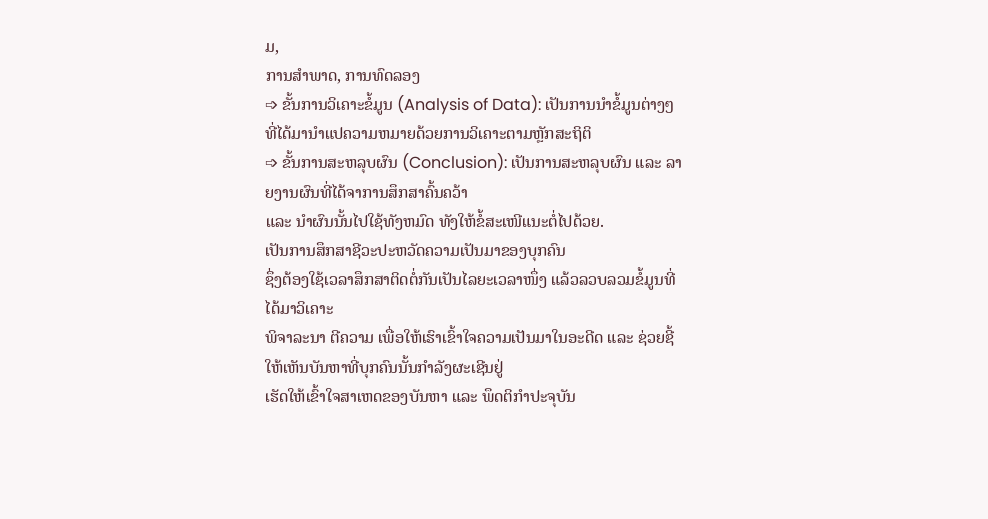ມ,
ການສຳພາດ, ການທົດລອງ
➩ ຂັ້ນການວິເຄາະຂໍ້ມູນ (Analysis of Data): ເປັນການນຳຂໍ້ມູນຕ່າງໆ ທີ່ໄດ້ມານຳແປຄວາມຫມາຍດ້ວຍການວິເຄາະຕາມຫຼັກສະຖິຕິ
➩ ຂັ້ນການສະຫລຸບຜົນ (Conclusion): ເປັນການສະຫລຸບຜົນ ແລະ ລາຍງານຜົນທີ່ໄດ້ຈາການສຶກສາຄົ້ນຄວ້າ
ແລະ ນຳຜົນນັ້ນໄປໃຊ້ທັງຫມົດ ທັງໃຫ້ຂໍ້ສະເໜີແນະຕໍ່ໄປດ້ວຍ.
ເປັນການສຶກສາຊີວະປະຫວັດຄວາມເປັນມາຂອງບຸກຄົນ
ຊຶ່ງຕ້ອງໃຊ້ເວລາສຶກສາຕິດຕໍ່ກັນເປັນໄລຍະເວລາໜຶ່ງ ແລ້ວລວບລວມຂໍ້ມູນທີ່ໄດ້ມາວິເຄາະ
ພິຈາລະນາ ຕີຄວາມ ເພື່ອໃຫ້ເຮົາເຂົ້າໃຈຄວາມເປັນມາໃນອະດີດ ແລະ ຊ່ວຍຊີ້ໃຫ້ເຫັນບັນຫາທີ່ບຸກຄົນນັ້ນກຳລັງຜະເຊີນຢູ່
ເຮັດໃຫ້ເຂົ້າໃຈສາເຫດຂອງບັນຫາ ແລະ ພຶດຕິກຳປະຈຸບັນ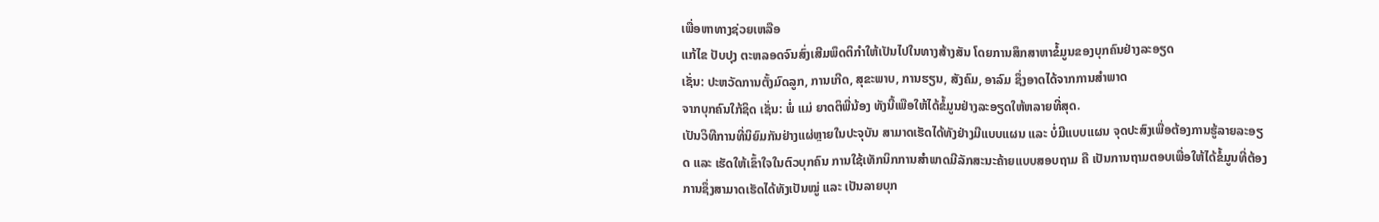ເພື່ອຫາທາງຊ່ວຍເຫລືອ
ແກ້ໄຂ ປັບປຸງ ຕະຫລອດຈົນສົ່ງເສີມພຶດຕິກຳໃຫ້ເປັນໄປໃນທາງສ້າງສັນ ໂດຍການສຶກສາຫາຂໍ້ມູນຂອງບຸກຄົນຢ່າງລະອຽດ
ເຊັ່ນ: ປະຫວັດການຕັ້ງມົດລູກ, ການເກີດ, ສຸຂະພາບ, ການຮຽນ, ສັງຄົມ, ອາລົມ ຊຶ່ງອາດໄດ້ຈາກການສຳພາດ
ຈາກບຸກຄົນໃກ້ຊິດ ເຊັ່ນ: ພໍ່ ແມ່ ຍາດຕິພີ່ນ້ອງ ທັງນີ້ເພືອໃຫ້ໄດ້ຂໍ້ມູນຢ່າງລະອຽດໃຫ້ຫລາຍທີ່ສຸດ.
ເປັນວິທີການທີ່ນິຍົມກັນຢ່າງແຜ່ຫຼາຍໃນປະຈຸບັນ ສາມາດເຮັດໄດ້ທັງຢ່າງມີແບບແຜນ ແລະ ບໍ່ມີແບບແຜນ ຈຸດປະສົງເພື່ອຕ້ອງການຮູ້ລາຍລະອຽດ ແລະ ເຮັດໃຫ້ເຂົ້າໃຈໃນຕົວບຸກຄົນ ການໃຊ້ເທັກນິກການສຳພາດມີລັກສະນະຄ້າຍແບບສອບຖາມ ຄື ເປັນການຖາມຕອບເພື່ອໃຫ້ໄດ້ຂໍ້ມູນທີ່ຕ້ອງການຊຶ່ງສາມາດເຮັດໄດ້ທັງເປັນໝູ່ ແລະ ເປັນລາຍບຸກ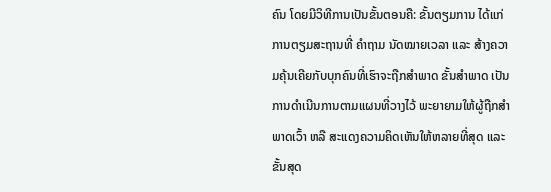ຄົນ ໂດຍມີວິທີການເປັນຂັ້ນຕອນຄື: ຂັ້ນຕຽມການ ໄດ້ແກ່ ການຕຽມສະຖານທີ່ ຄຳຖາມ ນັດໝາຍເວລາ ແລະ ສ້າງຄວາມຄຸ້ນເຄີຍກັບບຸກຄົນທີ່ເຮົາຈະຖືກສຳພາດ ຂັ້ນສຳພາດ ເປັນການດຳເນີນການຕາມແຜນທີ່ວາງໄວ້ ພະຍາຍາມໃຫ້ຜູ້ຖືກສຳພາດເວົ້າ ຫລື ສະແດງຄວາມຄິດເຫັນໃຫ້ຫລາຍທີ່ສຸດ ແລະ ຂັ້ນສຸດ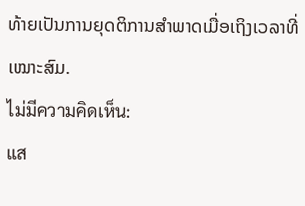ທ້າຍເປັນການຍຸດຕິການສຳພາດເມື່ອເຖິງເວລາທີ່ເໝາະສົມ.
ไม่มีความคิดเห็น:
แส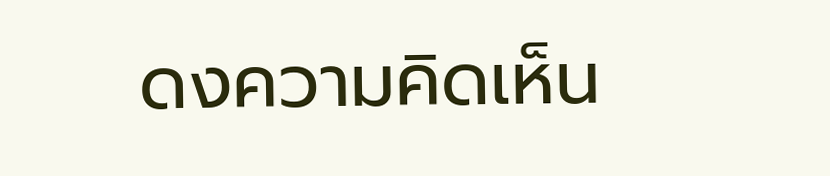ดงความคิดเห็น